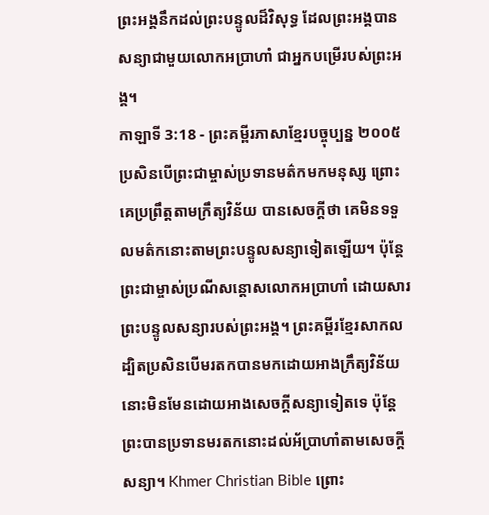ព្រះអង្គនឹកដល់ព្រះបន្ទូលដ៏វិសុទ្ធ ដែលព្រះអង្គបានសន្យាជាមួយលោកអប្រាហាំ ជាអ្នកបម្រើរបស់ព្រះអង្គ។
កាឡាទី 3:18 - ព្រះគម្ពីរភាសាខ្មែរបច្ចុប្បន្ន ២០០៥ ប្រសិនបើព្រះជាម្ចាស់ប្រទានមត៌កមកមនុស្ស ព្រោះគេប្រព្រឹត្តតាមក្រឹត្យវិន័យ បានសេចក្ដីថា គេមិនទទួលមត៌កនោះតាមព្រះបន្ទូលសន្យាទៀតឡើយ។ ប៉ុន្តែ ព្រះជាម្ចាស់ប្រណីសន្ដោសលោកអប្រាហាំ ដោយសារព្រះបន្ទូលសន្យារបស់ព្រះអង្គ។ ព្រះគម្ពីរខ្មែរសាកល ដ្បិតប្រសិនបើមរតកបានមកដោយអាងក្រឹត្យវិន័យ នោះមិនមែនដោយអាងសេចក្ដីសន្យាទៀតទេ ប៉ុន្តែព្រះបានប្រទានមរតកនោះដល់អ័ប្រាហាំតាមសេចក្ដីសន្យា។ Khmer Christian Bible ព្រោះ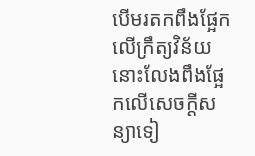បើមរតកពឹងផ្អែកលើក្រឹត្យវិន័យ នោះលែងពឹងផ្អែកលើសេចក្ដីសន្យាទៀ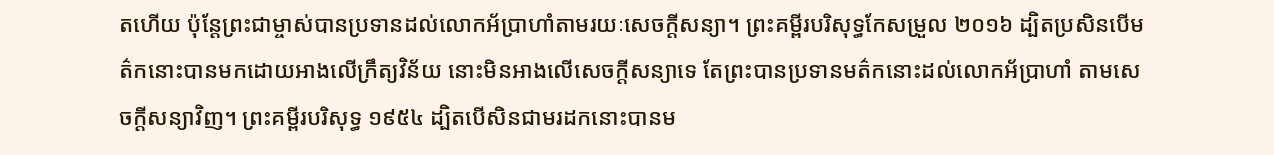តហើយ ប៉ុន្ដែព្រះជាម្ចាស់បានប្រទានដល់លោកអ័ប្រាហាំតាមរយៈសេចក្ដីសន្យា។ ព្រះគម្ពីរបរិសុទ្ធកែសម្រួល ២០១៦ ដ្បិតប្រសិនបើមត៌កនោះបានមកដោយអាងលើក្រឹត្យវិន័យ នោះមិនអាងលើសេចក្ដីសន្យាទេ តែព្រះបានប្រទានមត៌កនោះដល់លោកអ័ប្រាហាំ តាមសេចក្ដីសន្យាវិញ។ ព្រះគម្ពីរបរិសុទ្ធ ១៩៥៤ ដ្បិតបើសិនជាមរដកនោះបានម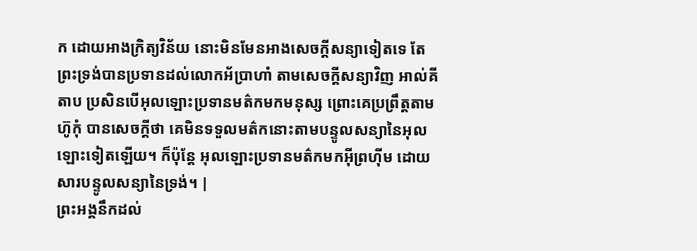ក ដោយអាងក្រិត្យវិន័យ នោះមិនមែនអាងសេចក្ដីសន្យាទៀតទេ តែព្រះទ្រង់បានប្រទានដល់លោកអ័ប្រាហាំ តាមសេចក្ដីសន្យាវិញ អាល់គីតាប ប្រសិនបើអុលឡោះប្រទានមត៌កមកមនុស្ស ព្រោះគេប្រព្រឹត្ដតាមហ៊ូកុំ បានសេចក្ដីថា គេមិនទទួលមត៌កនោះតាមបន្ទូលសន្យានៃអុលឡោះទៀតឡើយ។ ក៏ប៉ុន្ដែ អុលឡោះប្រទានមត៌កមកអ៊ីព្រហ៊ីម ដោយសារបន្ទូលសន្យានៃទ្រង់។ |
ព្រះអង្គនឹកដល់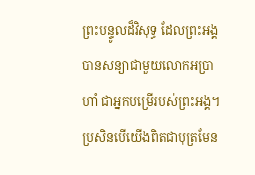ព្រះបន្ទូលដ៏វិសុទ្ធ ដែលព្រះអង្គបានសន្យាជាមួយលោកអប្រាហាំ ជាអ្នកបម្រើរបស់ព្រះអង្គ។
ប្រសិនបើយើងពិតជាបុត្រមែន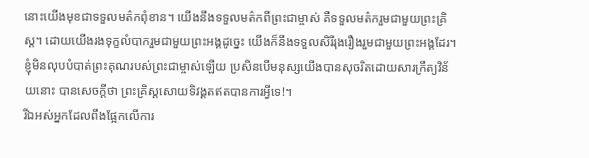នោះយើងមុខជាទទួលមត៌កពុំខាន។ យើងនឹងទទួលមត៌កពីព្រះជាម្ចាស់ គឺទទួលមត៌ករួមជាមួយព្រះគ្រិស្ត។ ដោយយើងរងទុក្ខលំបាករួមជាមួយព្រះអង្គដូច្នេះ យើងក៏នឹងទទួលសិរីរុងរឿងរួមជាមួយព្រះអង្គដែរ។
ខ្ញុំមិនលុបបំបាត់ព្រះគុណរបស់ព្រះជាម្ចាស់ឡើយ ប្រសិនបើមនុស្សយើងបានសុចរិតដោយសារក្រឹត្យវិន័យនោះ បានសេចក្ដីថា ព្រះគ្រិស្តសោយទិវង្គតឥតបានការអ្វីទេ!។
រីឯអស់អ្នកដែលពឹងផ្អែកលើការ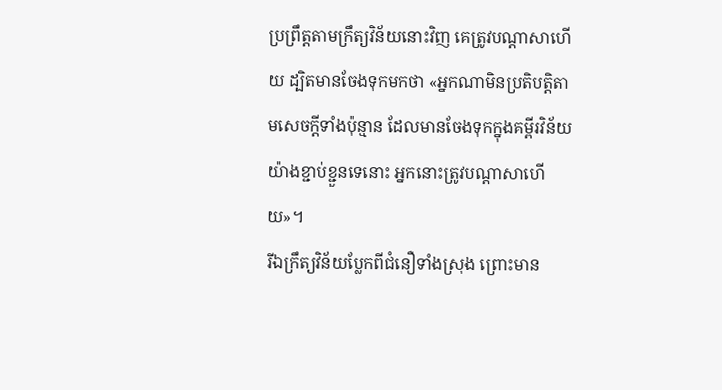ប្រព្រឹត្តតាមក្រឹត្យវិន័យនោះវិញ គេត្រូវបណ្ដាសាហើយ ដ្បិតមានចែងទុកមកថា «អ្នកណាមិនប្រតិបត្តិតាមសេចក្ដីទាំងប៉ុន្មាន ដែលមានចែងទុកក្នុងគម្ពីរវិន័យយ៉ាងខ្ជាប់ខ្ជួនទេនោះ អ្នកនោះត្រូវបណ្ដាសាហើយ»។
រីឯក្រឹត្យវិន័យប្លែកពីជំនឿទាំងស្រុង ព្រោះមាន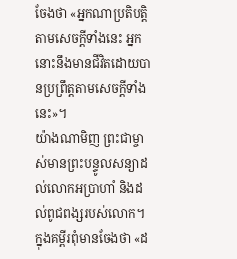ចែងថា «អ្នកណាប្រតិបត្តិតាមសេចក្ដីទាំងនេះ អ្នកនោះនឹងមានជីវិតដោយបានប្រព្រឹត្តតាមសេចក្ដីទាំងនេះ»។
យ៉ាងណាមិញ ព្រះជាម្ចាស់មានព្រះបន្ទូលសន្យាដល់លោកអប្រាហាំ និងដល់ពូជពង្សរបស់លោក។ ក្នុងគម្ពីរពុំមានចែងថា «ដ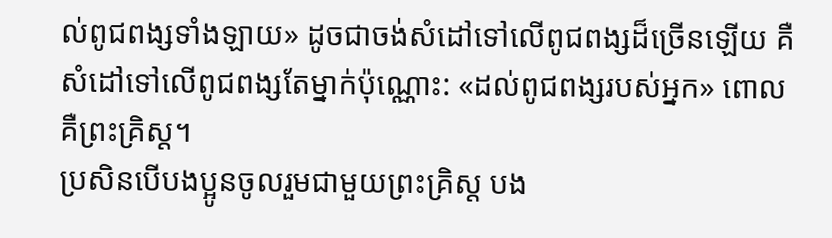ល់ពូជពង្សទាំងឡាយ» ដូចជាចង់សំដៅទៅលើពូជពង្សដ៏ច្រើនឡើយ គឺសំដៅទៅលើពូជពង្សតែម្នាក់ប៉ុណ្ណោះ: «ដល់ពូជពង្សរបស់អ្នក» ពោលគឺព្រះគ្រិស្ត។
ប្រសិនបើបងប្អូនចូលរួមជាមួយព្រះគ្រិស្ត បង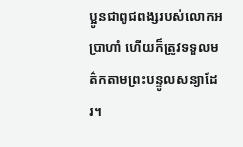ប្អូនជាពូជពង្សរបស់លោកអប្រាហាំ ហើយក៏ត្រូវទទួលមត៌កតាមព្រះបន្ទូលសន្យាដែរ។